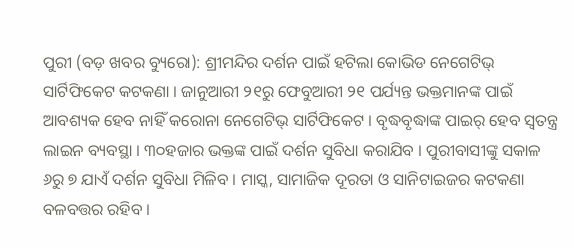ପୁରୀ (ବଡ଼ ଖବର ବ୍ୟୁରୋ): ଶ୍ରୀମନ୍ଦିର ଦର୍ଶନ ପାଇଁ ହଟିଲା କୋଭିଡ ନେଗେଟିଭ୍ ସାର୍ଟିଫିକେଟ କଟକଣା । ଜାନୁଆରୀ ୨୧ରୁ ଫେବୁଆରୀ ୨୧ ପର୍ଯ୍ୟନ୍ତ ଭକ୍ତମାନଙ୍କ ପାଇଁ ଆବଶ୍ୟକ ହେବ ନାହିଁ କରୋନା ନେଗେଟିଭ୍ ସାର୍ଟିଫିକେଟ । ବୃଦ୍ଧବୃଦ୍ଧାଙ୍କ ପାଇର୍ ହେବ ସ୍ୱତନ୍ତ୍ର ଲାଇନ ବ୍ୟବସ୍ଥା । ୩୦ହଜାର ଭକ୍ତଙ୍କ ପାଇଁ ଦର୍ଶନ ସୁବିଧା କରାଯିବ । ପୁରୀବାସୀଙ୍କୁ ସକାଳ ୬ରୁ ୭ ଯାଏଁ ଦର୍ଶନ ସୁବିଧା ମିଳିବ । ମାସ୍କ, ସାମାଜିକ ଦୂରତା ଓ ସାନିଟାଇଜର କଟକଣା ବଳବତ୍ତର ରହିବ ।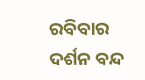ରବିବାର ଦର୍ଶନ ବନ୍ଦ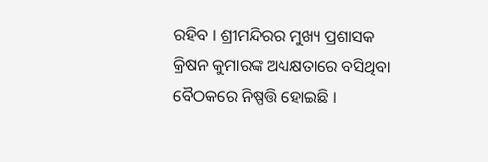ରହିବ । ଶ୍ରୀମନ୍ଦିରର ମୁଖ୍ୟ ପ୍ରଶାସକ କ୍ରିଷନ କୁମାରଙ୍କ ଅଧ୍ୟକ୍ଷତାରେ ବସିଥିବା ବୈଠକରେ ନିଷ୍ପତ୍ତି ହୋଇଛି ।